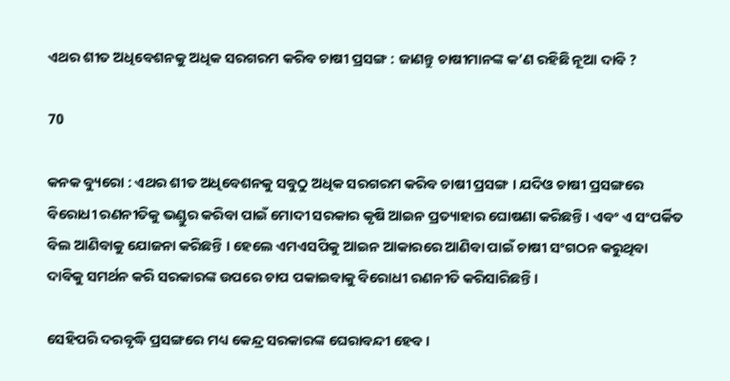ଏଥର ଶୀତ ଅଧିବେଶନକୁ ଅଧିକ ସରଗରମ କରିବ ଚାଷୀ ପ୍ରସଙ୍ଗ : ଜାଣନ୍ତୁ ଚାଷୀମାନଙ୍କ କ’ଣ ରହିଛି ନୂଆ ଦାବି ?

70

କନକ ବ୍ୟୁରୋ : ଏଥର ଶୀତ ଅଧିବେଶନକୁ ସବୁଠୁ ଅଧିକ ସରଗରମ କରିବ ଚାଷୀ ପ୍ରସଙ୍ଗ । ଯଦିଓ ଚାଷୀ ପ୍ରସଙ୍ଗରେ ବିରୋଧୀ ରଣନୀତିକୁ ଭଣ୍ଡୁର କରିବା ପାଇଁ ମୋଦୀ ସରକାର କୃଷି ଆଇନ ପ୍ରତ୍ୟାହାର ଘୋଷଣା କରିଛନ୍ତି । ଏବଂ ଏ ସଂପର୍କିତ ବିଲ ଆଣିବାକୁ ଯୋଜନା କରିଛନ୍ତି । ହେଲେ ଏମଏସପିକୁ ଆଇନ ଆକାରରେ ଆଣିବା ପାଇଁ ଚାଷୀ ସଂଗଠନ କରୁଥିବା ଦାବିକୁ ସମର୍ଥନ କରି ସରକାରଙ୍କ ଉପରେ ଚାପ ପକାଇବାକୁ ବିରୋଧୀ ରଣନୀତି କରିସାରିଛନ୍ତି ।

ସେହିପରି ଦରବୃଦ୍ଧି ପ୍ରସଙ୍ଗରେ ମଧ୍ୟ କେନ୍ଦ୍ର ସରକାରଙ୍କ ଘେରାବନ୍ଦୀ ହେବ ।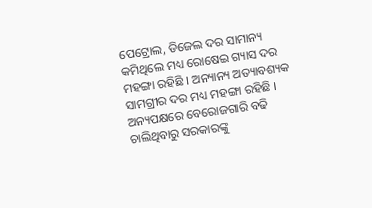ପେଟ୍ରୋଲ, ଡିଜେଲ ଦର ସାମାନ୍ୟ କମିଥିଲେ ମଧ୍ୟ ରୋଷେଇ ଗ୍ୟାସ ଦର ମହଙ୍ଗା ରହିଛି । ଅନ୍ୟାନ୍ୟ ଅତ୍ୟାବଶ୍ୟକ ସାମଗ୍ରୀର ଦର ମଧ୍ୟ ମହଙ୍ଗା ରହିଛି । ଅନ୍ୟପକ୍ଷରେ ବେରୋଜଗାରି ବଢି ଚାଲିଥିବାରୁ ସରକାରଙ୍କୁ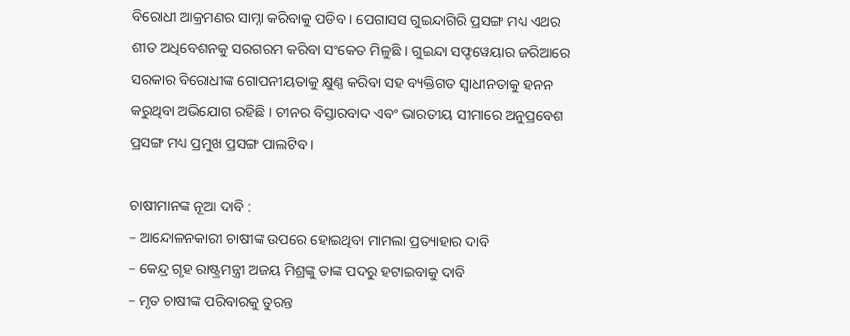ବିରୋଧୀ ଆକ୍ରମଣର ସାମ୍ନା କରିବାକୁ ପଡିବ । ପେଗାସସ ଗୁଇନ୍ଦାଗିରି ପ୍ରସଙ୍ଗ ମଧ୍ୟ ଏଥର ଶୀତ ଅଧିବେଶନକୁ ସରଗରମ କରିବା ସଂକେତ ମିଳୁଛି । ଗୁଇନ୍ଦା ସଫ୍ଟୱେୟାର ଜରିଆରେ ସରକାର ବିରୋଧୀଙ୍କ ଗୋପନୀୟତାକୁ କ୍ଷୁଣ୍ଣ କରିବା ସହ ବ୍ୟକ୍ତିଗତ ସ୍ୱାଧୀନତାକୁ ହନନ କରୁଥିବା ଅଭିଯୋଗ ରହିଛି । ଚୀନର ବିସ୍ତାରବାଦ ଏବଂ ଭାରତୀୟ ସୀମାରେ ଅନୁପ୍ରବେଶ ପ୍ରସଙ୍ଗ ମଧ୍ୟ ପ୍ରମୁଖ ପ୍ରସଙ୍ଗ ପାଲଟିବ ।

ଚାଷୀମାନଙ୍କ ନୂଆ ଦାବି :
– ଆନ୍ଦୋଳନକାରୀ ଚାଷୀଙ୍କ ଉପରେ ହୋଇଥିବା ମାମଲା ପ୍ରତ୍ୟାହାର ଦାବି
– କେନ୍ଦ୍ର ଗୃହ ରାଷ୍ଟ୍ରମନ୍ତ୍ରୀ ଅଜୟ ମିଶ୍ରଙ୍କୁ ତାଙ୍କ ପଦରୁ ହଟାଇବାକୁ ଦାବି
– ମୃତ ଚାଷୀଙ୍କ ପରିବାରକୁ ତୁରନ୍ତ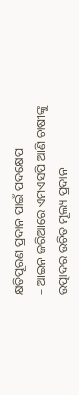କ୍ଷତିପୂରଣ ପ୍ରଦାନ ପାଇଁ ପଦକ୍ଷେପ
– ଆଇନ ଜରିଆରେ ଏମଏସପି ଆଣି ଚାଷୀଙ୍କୁ ଉତ୍ପାଦର ଉଚିତ ମୂଲ୍ୟ ପ୍ରଦାନ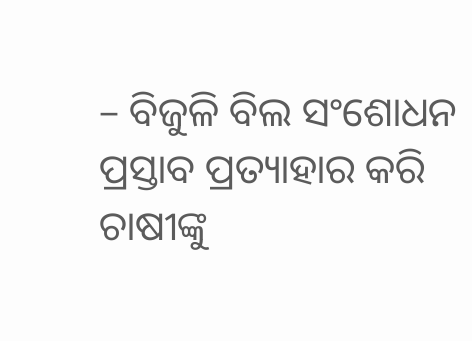– ବିଜୁଳି ବିଲ ସଂଶୋଧନ ପ୍ରସ୍ତାବ ପ୍ରତ୍ୟାହାର କରି ଚାଷୀଙ୍କୁ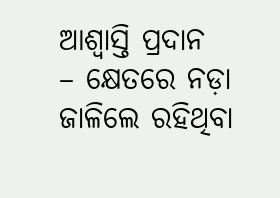ଆଶ୍ୱାସ୍ତି ପ୍ରଦାନ
– କ୍ଷେତରେ ନଡ଼ା ଜାଳିଲେ ରହିଥିବା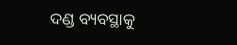ଦଣ୍ଡ ବ୍ୟବସ୍ଥାକୁ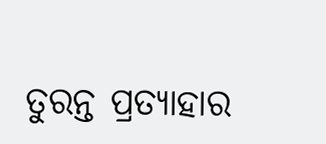ତୁରନ୍ତ ପ୍ରତ୍ୟାହାର